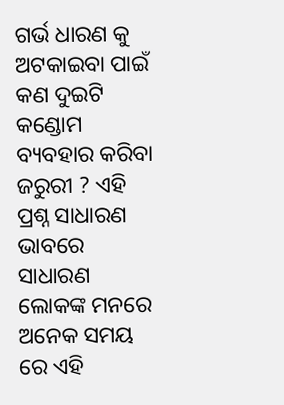ଗର୍ଭ ଧାରଣ କୁ ଅଟକାଇବା ପାଇଁ କଣ ଦୁଇଟି କଣ୍ଡୋମ ବ୍ୟବହାର କରିବା ଜରୁରୀ ? ଏହି ପ୍ରଶ୍ନ ସାଧାରଣ ଭାବରେ ସାଧାରଣ ଲୋକଙ୍କ ମନରେ ଅନେକ ସମୟ ରେ ଏହି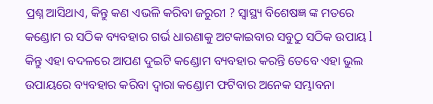ପ୍ରଶ୍ନ ଆସିଥାଏ, କିନ୍ତୁ କଣ ଏଭଳି କରିବା ଜରୁରୀ ? ସ୍ୱାସ୍ଥ୍ୟ ବିଶେଷଜ୍ଞ ଙ୍କ ମତରେ କଣ୍ଡୋମ ର ସଠିକ ବ୍ୟବହାର ଗର୍ଭ ଧାରଣାକୁ ଅଟକାଇବାର ସବୁଠୁ ସଠିକ ଉପାୟ l କିନ୍ତୁ ଏହା ବଦଳରେ ଆପଣ ଦୁଇଟି କଣ୍ଡୋମ ବ୍ୟବହାର କରନ୍ତି ତେବେ ଏହା ଭୁଲ ଉପାୟରେ ବ୍ୟବହାର କରିବା ଦ୍ୱାରା କଣ୍ଡୋମ ଫଟିବାର ଅନେକ ସମ୍ଭାବନା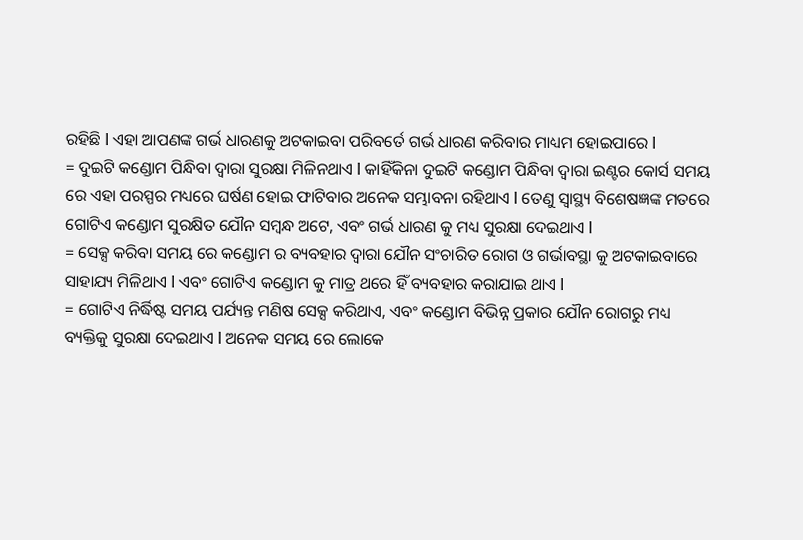ରହିଛି l ଏହା ଆପଣଙ୍କ ଗର୍ଭ ଧାରଣକୁ ଅଟକାଇବା ପରିବର୍ତେ ଗର୍ଭ ଧାରଣ କରିବାର ମାଧ୍ୟମ ହୋଇପାରେ l
= ଦୁଇଟି କଣ୍ଡୋମ ପିନ୍ଧିବା ଦ୍ୱାରା ସୁରକ୍ଷା ମିଳିନଥାଏ l କାହିଁକିନା ଦୁଇଟି କଣ୍ଡୋମ ପିନ୍ଧିବା ଦ୍ୱାରା ଇଣ୍ଟର କୋର୍ସ ସମୟ ରେ ଏହା ପରସ୍ପର ମଧ୍ୟରେ ଘର୍ଷଣ ହୋଇ ଫାଟିବାର ଅନେକ ସମ୍ଭାବନା ରହିଥାଏ l ତେଣୁ ସ୍ୱାସ୍ଥ୍ୟ ବିଶେଷଜ୍ଞଙ୍କ ମତରେ ଗୋଟିଏ କଣ୍ଡୋମ ସୁରକ୍ଷିତ ଯୌନ ସମ୍ବନ୍ଧ ଅଟେ, ଏବଂ ଗର୍ଭ ଧାରଣ କୁ ମଧ୍ୟ ସୁରକ୍ଷା ଦେଇଥାଏ l
= ସେକ୍ସ କରିବା ସମୟ ରେ କଣ୍ଡୋମ ର ବ୍ୟବହାର ଦ୍ୱାରା ଯୌନ ସଂଚାରିତ ରୋଗ ଓ ଗର୍ଭାବସ୍ଥା କୁ ଅଟକାଇବାରେ ସାହାଯ୍ୟ ମିଳିଥାଏ l ଏବଂ ଗୋଟିଏ କଣ୍ଡୋମ କୁ ମାତ୍ର ଥରେ ହିଁ ବ୍ୟବହାର କରାଯାଇ ଥାଏ l
= ଗୋଟିଏ ନିର୍ଦ୍ଧିଷ୍ଟ ସମୟ ପର୍ଯ୍ୟନ୍ତ ମଣିଷ ସେକ୍ସ କରିଥାଏ, ଏବଂ କଣ୍ଡୋମ ବିଭିନ୍ନ ପ୍ରକାର ଯୌନ ରୋଗରୁ ମଧ୍ୟ ବ୍ୟକ୍ତିକୁ ସୁରକ୍ଷା ଦେଇଥାଏ l ଅନେକ ସମୟ ରେ ଲୋକେ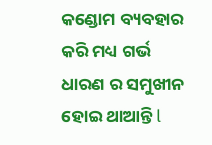କଣ୍ଡୋମ ବ୍ୟବହାର କରି ମଧ୍ୟ ଗର୍ଭ ଧାରଣ ର ସମୁଖୀନ ହୋଇ ଥାଆନ୍ତି l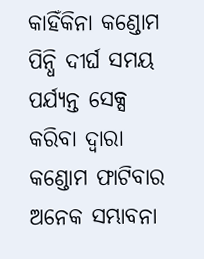କାହିଁକିନା କଣ୍ଡୋମ ପିନ୍ଧି ଦୀର୍ଘ ସମୟ ପର୍ଯ୍ୟନ୍ତ ସେକ୍ସ କରିବା ଦ୍ୱାରା କଣ୍ଡୋମ ଫାଟିବାର ଅନେକ ସମ୍ଭାବନା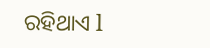ରହିଥାଏ l